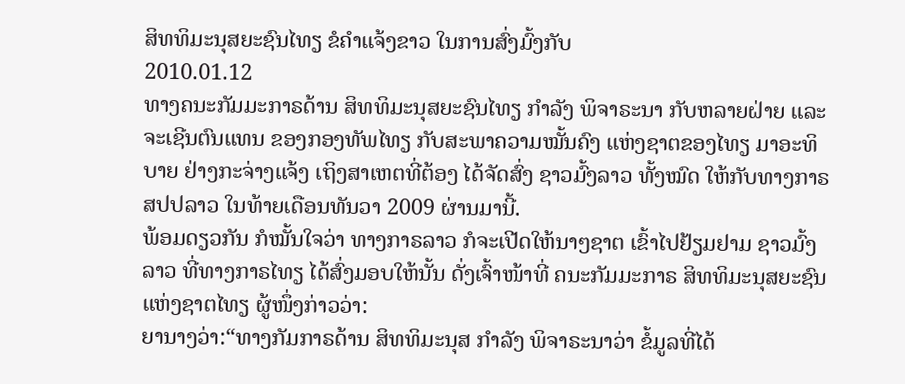ສິທທິມະນຸສຍະຊົນໄທຽ ຂໍຄໍາແຈ້ງຂາວ ໃນການສົ່ງມົ້ງກັບ
2010.01.12
ທາງຄນະກັມມະກາຣດ້ານ ສິທທິມະນຸສຍະຊົນໄທຽ ກຳລັງ ພິຈາຣະນາ ກັບຫລາຍຝ່າຍ ແລະ ຈະເຊີນຕົນແທນ ຂອງກອງທັພໄທຽ ກັບສະພາຄວາມໝັ້ນຄົງ ແຫ່ງຊາຕຂອງໄທຽ ມາອະທິບາຍ ຢ່າງກະຈ່າງແຈ້ງ ເຖິງສາເຫຕທີ່ຕ້ອງ ໄດ້ຈັດສົ່ງ ຊາວມົ້ງລາວ ທັ້ງໝົດ ໃຫ້ກັບທາງກາຣ ສປປລາວ ໃນທ້າຍເດືອນທັນວາ 2009 ຜ່ານມານີ້.
ພ້ອມດຽວກັນ ກໍໝັ້ນໃຈວ່າ ທາງກາຣລາວ ກໍຈະເປີດໃຫ້ນາໆຊາຕ ເຂົ້າໄປຢ້ຽມຢາມ ຊາວມົ້ງລາວ ທີ່ທາງກາຣໄທຽ ໄດ້ສົ່ງມອບໃຫ້ນັ້ນ ດັ່ງເຈົ້າໜ້າທີ່ ຄນະກັມມະກາຣ ສິທທິມະນຸສຍະຊົນ ແຫ່ງຊາຕໄທຽ ຜູ້ໜຶ່ງກ່າວວ່າ:
ຍານາງວ່າ:“ທາງກັມກາຣດ້ານ ສິທທິມະນຸສ ກຳລັງ ພິຈາຣະນາວ່າ ຂໍ້ມູລທີ່ໄດ້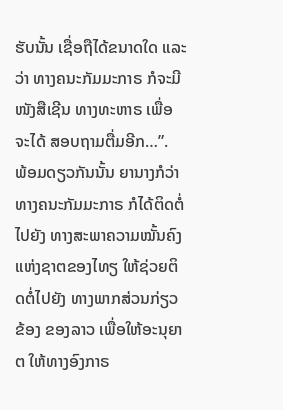ຮັບນັ້ນ ເຊື່ອຖືໄດ້ຂນາດໃດ ແລະວ່າ ທາງຄນະກັມມະກາຣ ກໍຈະມີໜັງສືເຊີນ ທາງທະຫາຣ ເພື່ອຈະໄດ້ ສອບຖາມຕື່ມອີກ…”.
ພ້ອມດຽວກັນນັ້ນ ຍານາງກໍວ່າ ທາງຄນະກັມມະກາຣ ກໍໄດ້ຕິດຕໍ່ໄປຍັງ ທາງສະພາຄວາມໝັ້ນຄົງ ແຫ່ງຊາຕຂອງໄທຽ ໃຫ້ຊ່ວຍຕິດຕໍ່ໄປຍັງ ທາງພາກສ່ວນກ່ຽວຂ້ອງ ຂອງລາວ ເພື່ອໃຫ້ອະນຸຍາຕ ໃຫ້ທາງອົງກາຣ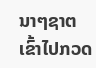ນາໆຊາຕ ເຂົ້າໄປກວດ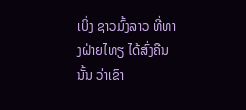ເບິ່ງ ຊາວມົ້ງລາວ ທີ່ທາງຝ່າຍໄທຽ ໄດ້ສົ່ງຄືນນັ້ນ ວ່າເຂົາ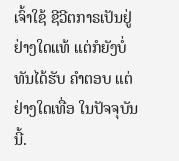ເຈົ້າໃຊ້ ຊີວີຕກາຣເປັນຢູ່ ຢ່າງໃດແທ້ ແຕ່ກໍຍັງບໍ່ທັນໄດ້ຮັບ ຄຳຕອບ ແຕ່ຢ່າງໃດເທື່ອ ໃນປັຈຈຸບັນນີ້.